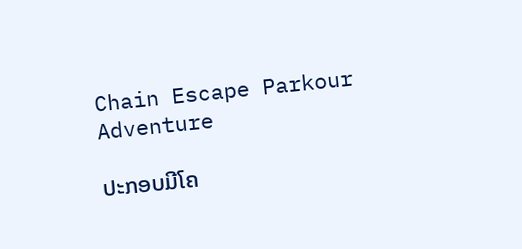Chain Escape Parkour Adventure

ປະກອບມີໂຄ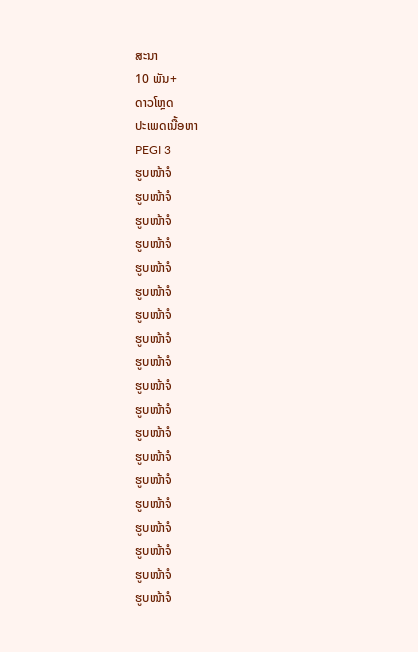ສະນາ
10 ພັນ+
ດາວໂຫຼດ
ປະເພດເນື້ອຫາ
PEGI 3
ຮູບໜ້າຈໍ
ຮູບໜ້າຈໍ
ຮູບໜ້າຈໍ
ຮູບໜ້າຈໍ
ຮູບໜ້າຈໍ
ຮູບໜ້າຈໍ
ຮູບໜ້າຈໍ
ຮູບໜ້າຈໍ
ຮູບໜ້າຈໍ
ຮູບໜ້າຈໍ
ຮູບໜ້າຈໍ
ຮູບໜ້າຈໍ
ຮູບໜ້າຈໍ
ຮູບໜ້າຈໍ
ຮູບໜ້າຈໍ
ຮູບໜ້າຈໍ
ຮູບໜ້າຈໍ
ຮູບໜ້າຈໍ
ຮູບໜ້າຈໍ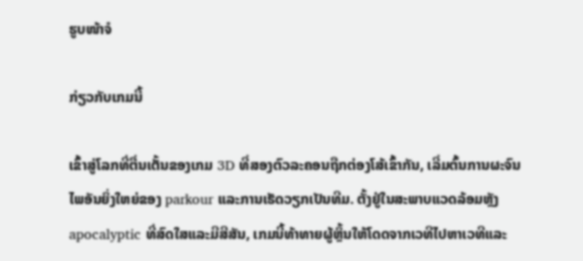ຮູບໜ້າຈໍ

ກ່ຽວກັບເກມນີ້

ເຂົ້າສູ່ໂລກທີ່ຕື່ນເຕັ້ນຂອງເກມ 3D ທີ່ສອງຕົວລະຄອນຖືກຕ່ອງໂສ້ເຂົ້າກັນ, ເລີ່ມຕົ້ນການຜະຈົນໄພອັນຍິ່ງໃຫຍ່ຂອງ parkour ແລະການເຮັດວຽກເປັນທີມ. ຕັ້ງຢູ່ໃນສະພາບແວດລ້ອມຫຼັງ apocalyptic ທີ່ສົດໃສແລະມີສີສັນ, ເກມນີ້ທ້າທາຍຜູ້ຫຼິ້ນໃຫ້ໂດດຈາກເວທີໄປຫາເວທີແລະ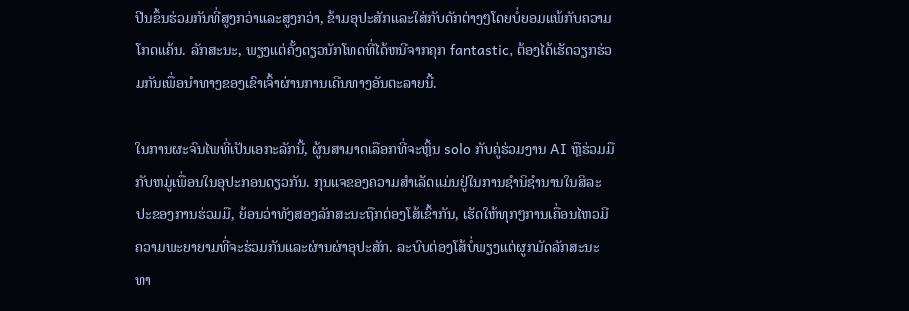ປີນຂຶ້ນຮ່ວມກັນທີ່ສູງກວ່າແລະສູງກວ່າ, ຂ້າມອຸປະສັກແລະໃສ່ກັບດັກຕ່າງໆໂດຍບໍ່ຍອມແພ້ກັບຄວາມໂກດແຄ້ນ. ລັກສະນະ, ພຽງແຕ່ຄັ້ງດຽວນັກໂທດທີ່ໄດ້ຫນີຈາກຄຸກ fantastic, ຕ້ອງໄດ້ເຮັດວຽກຮ່ວມກັນເພື່ອນໍາທາງຂອງເຂົາເຈົ້າຜ່ານການເດີນທາງອັນຕະລາຍນີ້.

ໃນການຜະຈົນໄພທີ່ເປັນເອກະລັກນີ້, ຜູ້ນສາມາດເລືອກທີ່ຈະຫຼິ້ນ solo ກັບຄູ່ຮ່ວມງານ AI ຫຼືຮ່ວມມືກັບຫມູ່ເພື່ອນໃນອຸປະກອນດຽວກັນ. ກຸນແຈຂອງຄວາມສໍາເລັດແມ່ນຢູ່ໃນການຊໍານິຊໍານານໃນສິລະປະຂອງການຮ່ວມມື, ຍ້ອນວ່າທັງສອງລັກສະນະຖືກຕ່ອງໂສ້ເຂົ້າກັນ, ເຮັດໃຫ້ທຸກໆການເຄື່ອນໄຫວມີຄວາມພະຍາຍາມທີ່ຈະຮ່ວມກັນແລະຜ່ານຜ່າອຸປະສັກ. ລະບົບຕ່ອງໂສ້ບໍ່ພຽງແຕ່ຜູກມັດລັກສະນະທາ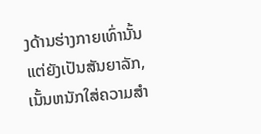ງດ້ານຮ່າງກາຍເທົ່ານັ້ນແຕ່ຍັງເປັນສັນຍາລັກ, ເນັ້ນຫນັກໃສ່ຄວາມສໍາ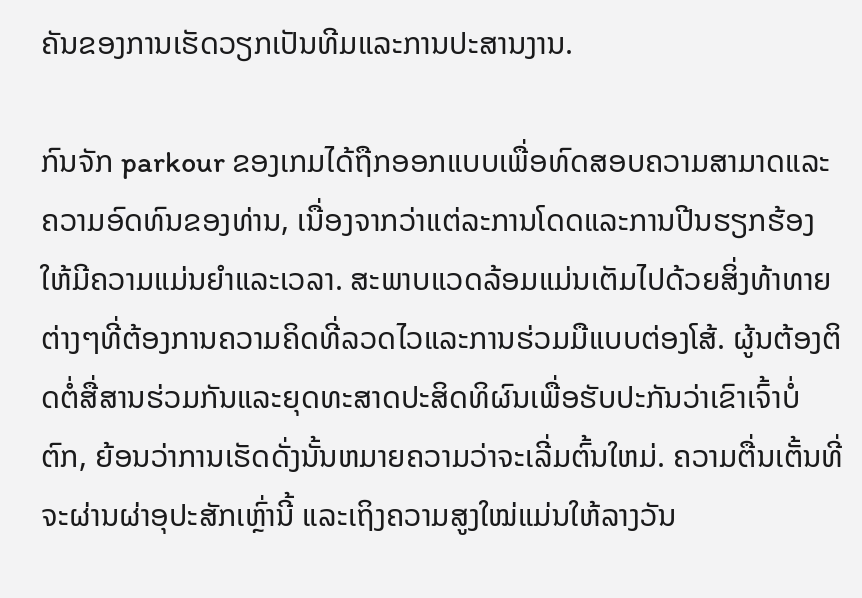ຄັນຂອງການເຮັດວຽກເປັນທີມແລະການປະສານງານ.

ກົນຈັກ parkour ຂອງເກມໄດ້ຖືກອອກແບບເພື່ອທົດສອບຄວາມສາມາດແລະຄວາມອົດທົນຂອງທ່ານ, ເນື່ອງຈາກວ່າແຕ່ລະການໂດດແລະການປີນຮຽກຮ້ອງໃຫ້ມີຄວາມແມ່ນຍໍາແລະເວລາ. ສະພາບແວດລ້ອມແມ່ນເຕັມໄປດ້ວຍສິ່ງທ້າທາຍຕ່າງໆທີ່ຕ້ອງການຄວາມຄິດທີ່ລວດໄວແລະການຮ່ວມມືແບບຕ່ອງໂສ້. ຜູ້ນຕ້ອງຕິດຕໍ່ສື່ສານຮ່ວມກັນແລະຍຸດທະສາດປະສິດທິຜົນເພື່ອຮັບປະກັນວ່າເຂົາເຈົ້າບໍ່ຕົກ, ຍ້ອນວ່າການເຮັດດັ່ງນັ້ນຫມາຍຄວາມວ່າຈະເລີ່ມຕົ້ນໃຫມ່. ຄວາມຕື່ນເຕັ້ນທີ່ຈະຜ່ານຜ່າອຸປະສັກເຫຼົ່ານີ້ ແລະເຖິງຄວາມສູງໃໝ່ແມ່ນໃຫ້ລາງວັນ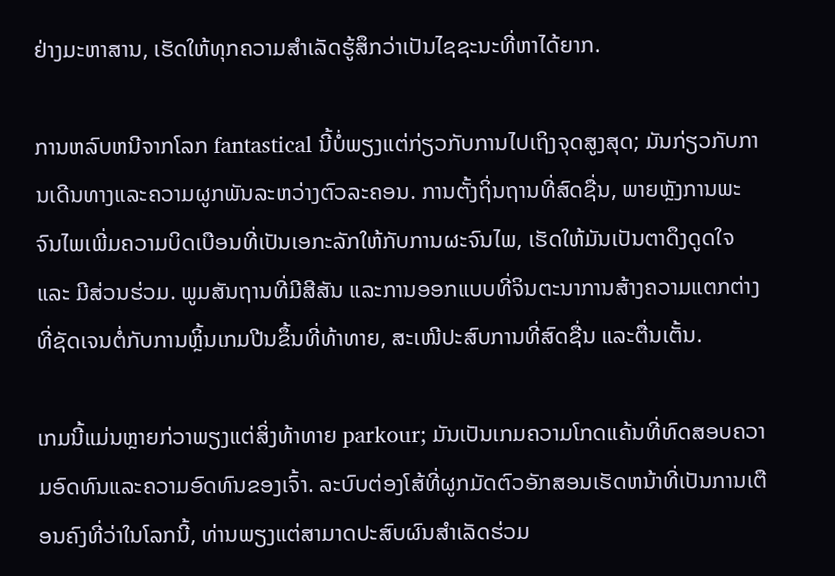ຢ່າງມະຫາສານ, ເຮັດໃຫ້ທຸກຄວາມສໍາເລັດຮູ້ສຶກວ່າເປັນໄຊຊະນະທີ່ຫາໄດ້ຍາກ.

ການຫລົບຫນີຈາກໂລກ fantastical ນີ້ບໍ່ພຽງແຕ່ກ່ຽວກັບການໄປເຖິງຈຸດສູງສຸດ; ມັນກ່ຽວກັບການເດີນທາງແລະຄວາມຜູກພັນລະຫວ່າງຕົວລະຄອນ. ການຕັ້ງຖິ່ນຖານທີ່ສົດຊື່ນ, ພາຍຫຼັງການພະຈົນໄພເພີ່ມຄວາມບິດເບືອນທີ່ເປັນເອກະລັກໃຫ້ກັບການຜະຈົນໄພ, ເຮັດໃຫ້ມັນເປັນຕາດຶງດູດໃຈ ແລະ ມີສ່ວນຮ່ວມ. ພູມສັນຖານທີ່ມີສີສັນ ແລະການອອກແບບທີ່ຈິນຕະນາການສ້າງຄວາມແຕກຕ່າງທີ່ຊັດເຈນຕໍ່ກັບການຫຼິ້ນເກມປີນຂຶ້ນທີ່ທ້າທາຍ, ສະເໜີປະສົບການທີ່ສົດຊື່ນ ແລະຕື່ນເຕັ້ນ.

ເກມນີ້ແມ່ນຫຼາຍກ່ວາພຽງແຕ່ສິ່ງທ້າທາຍ parkour; ມັນເປັນເກມຄວາມໂກດແຄ້ນທີ່ທົດສອບຄວາມອົດທົນແລະຄວາມອົດທົນຂອງເຈົ້າ. ລະບົບຕ່ອງໂສ້ທີ່ຜູກມັດຕົວອັກສອນເຮັດຫນ້າທີ່ເປັນການເຕືອນຄົງທີ່ວ່າໃນໂລກນີ້, ທ່ານພຽງແຕ່ສາມາດປະສົບຜົນສໍາເລັດຮ່ວມ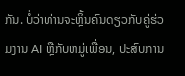ກັນ. ບໍ່ວ່າທ່ານຈະຫຼິ້ນຄົນດຽວກັບຄູ່ຮ່ວມງານ AI ຫຼືກັບຫມູ່ເພື່ອນ, ປະສົບການ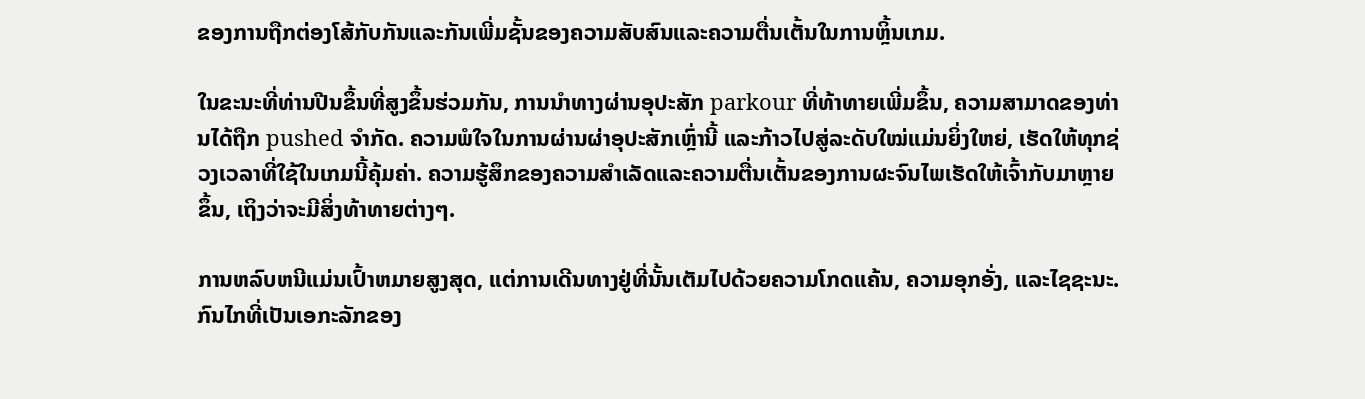ຂອງການຖືກຕ່ອງໂສ້ກັບກັນແລະກັນເພີ່ມຊັ້ນຂອງຄວາມສັບສົນແລະຄວາມຕື່ນເຕັ້ນໃນການຫຼິ້ນເກມ.

ໃນຂະນະທີ່ທ່ານປີນຂຶ້ນທີ່ສູງຂຶ້ນຮ່ວມກັນ, ການນໍາທາງຜ່ານອຸປະສັກ parkour ທີ່ທ້າທາຍເພີ່ມຂຶ້ນ, ຄວາມສາມາດຂອງທ່ານໄດ້ຖືກ pushed ຈໍາກັດ. ຄວາມພໍໃຈໃນການຜ່ານຜ່າອຸປະສັກເຫຼົ່ານີ້ ແລະກ້າວໄປສູ່ລະດັບໃໝ່ແມ່ນຍິ່ງໃຫຍ່, ເຮັດໃຫ້ທຸກຊ່ວງເວລາທີ່ໃຊ້ໃນເກມນີ້ຄຸ້ມຄ່າ. ຄວາມຮູ້ສຶກຂອງຄວາມສໍາເລັດແລະຄວາມຕື່ນເຕັ້ນຂອງການຜະຈົນໄພເຮັດໃຫ້ເຈົ້າກັບມາຫຼາຍຂຶ້ນ, ເຖິງວ່າຈະມີສິ່ງທ້າທາຍຕ່າງໆ.

ການຫລົບຫນີແມ່ນເປົ້າຫມາຍສູງສຸດ, ແຕ່ການເດີນທາງຢູ່ທີ່ນັ້ນເຕັມໄປດ້ວຍຄວາມໂກດແຄ້ນ, ຄວາມອຸກອັ່ງ, ແລະໄຊຊະນະ. ກົນໄກທີ່ເປັນເອກະລັກຂອງ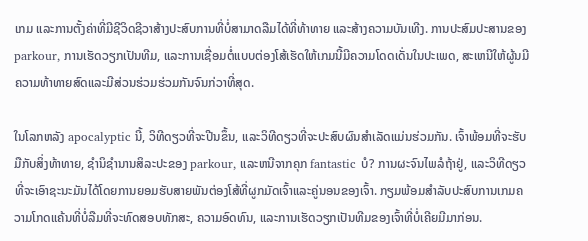ເກມ ແລະການຕັ້ງຄ່າທີ່ມີຊີວິດຊີວາສ້າງປະສົບການທີ່ບໍ່ສາມາດລືມໄດ້ທີ່ທ້າທາຍ ແລະສ້າງຄວາມບັນເທີງ. ການປະສົມປະສານຂອງ parkour, ການເຮັດວຽກເປັນທີມ, ແລະການເຊື່ອມຕໍ່ແບບຕ່ອງໂສ້ເຮັດໃຫ້ເກມນີ້ມີຄວາມໂດດເດັ່ນໃນປະເພດ, ສະເຫນີໃຫ້ຜູ້ນມີຄວາມທ້າທາຍສົດແລະມີສ່ວນຮ່ວມຮ່ວມກັນຈົນກ່ວາທີ່ສຸດ.

ໃນໂລກຫລັງ apocalyptic ນີ້, ວິທີດຽວທີ່ຈະປີນຂຶ້ນ, ແລະວິທີດຽວທີ່ຈະປະສົບຜົນສໍາເລັດແມ່ນຮ່ວມກັນ. ເຈົ້າພ້ອມທີ່ຈະຮັບມືກັບສິ່ງທ້າທາຍ, ຊໍານິຊໍານານສິລະປະຂອງ parkour, ແລະຫນີຈາກຄຸກ fantastic ບໍ? ການຜະຈົນໄພລໍຖ້າຢູ່, ແລະວິທີດຽວທີ່ຈະເອົາຊະນະມັນໄດ້ໂດຍການຍອມຮັບສາຍພັນຕ່ອງໂສ້ທີ່ຜູກມັດເຈົ້າແລະຄູ່ນອນຂອງເຈົ້າ. ກຽມພ້ອມສໍາລັບປະສົບການເກມຄວາມໂກດແຄ້ນທີ່ບໍ່ລືມທີ່ຈະທົດສອບທັກສະ, ຄວາມອົດທົນ, ແລະການເຮັດວຽກເປັນທີມຂອງເຈົ້າທີ່ບໍ່ເຄີຍມີມາກ່ອນ.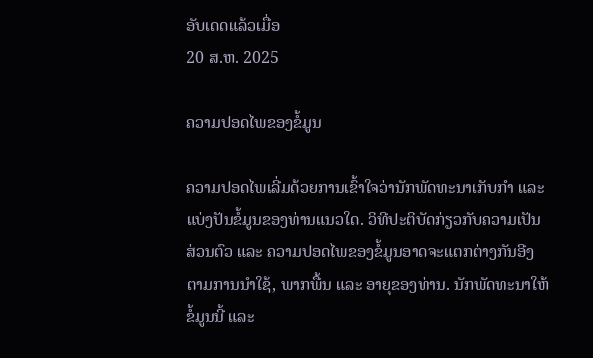ອັບເດດແລ້ວເມື່ອ
20 ສ.ຫ. 2025

ຄວາມປອດໄພຂອງຂໍ້ມູນ

ຄວາມປອດໄພເລີ່ມດ້ວຍການເຂົ້າໃຈວ່ານັກພັດທະນາເກັບກຳ ແລະ ແບ່ງປັນຂໍ້ມູນຂອງທ່ານແນວໃດ. ວິທີປະຕິບັດກ່ຽວກັບຄວາມເປັນສ່ວນຕົວ ແລະ ຄວາມປອດໄພຂອງຂໍ້ມູນອາດຈະແຕກຕ່າງກັນອີງຕາມການນຳໃຊ້, ພາກພື້ນ ແລະ ອາຍຸຂອງທ່ານ. ນັກພັດທະນາໃຫ້ຂໍ້ມູນນີ້ ແລະ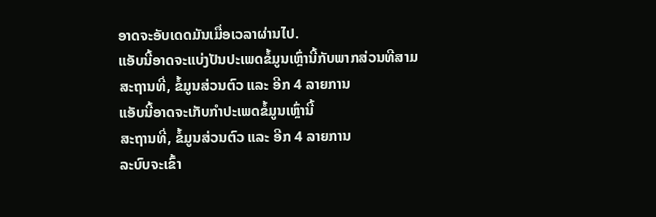ອາດຈະອັບເດດມັນເມື່ອເວລາຜ່ານໄປ.
ແອັບນີ້ອາດຈະແບ່ງປັນປະເພດຂໍ້ມູນເຫຼົ່ານີ້ກັບພາກສ່ວນທີສາມ
ສະຖານທີ່, ຂໍ້ມູນສ່ວນຕົວ ແລະ ອີກ 4 ລາຍການ
ແອັບນີ້ອາດຈະເກັບກຳປະເພດຂໍ້ມູນເຫຼົ່ານີ້
ສະຖານທີ່, ຂໍ້ມູນສ່ວນຕົວ ແລະ ອີກ 4 ລາຍການ
ລະບົບຈະເຂົ້າ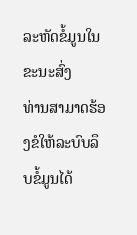ລະຫັດຂໍ້ມູນໃນຂະນະສົ່ງ
ທ່ານສາມາດຮ້ອງຂໍໃຫ້ລະບົບລຶບຂໍ້ມູນໄດ້